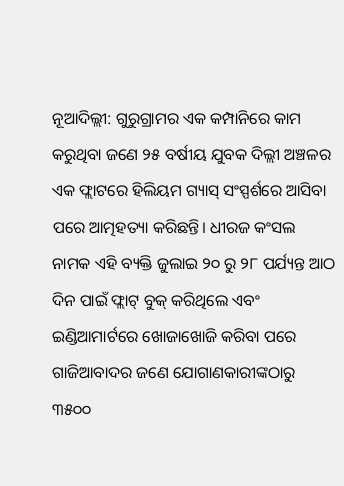ନୂଆଦିଲ୍ଲୀ: ଗୁରୁଗ୍ରାମର ଏକ କମ୍ପାନିରେ କାମ କରୁଥିବା ଜଣେ ୨୫ ବର୍ଷୀୟ ଯୁବକ ଦିଲ୍ଲୀ ଅଞ୍ଚଳର ଏକ ଫ୍ଲାଟରେ ହିଲିୟମ ଗ୍ୟାସ୍ ସଂସ୍ପର୍ଶରେ ଆସିବା ପରେ ଆତ୍ମହତ୍ୟା କରିଛନ୍ତି। ଧୀରଜ କଂସଲ ନାମକ ଏହି ବ୍ୟକ୍ତି ଜୁଲାଇ ୨୦ ରୁ ୨୮ ପର୍ଯ୍ୟନ୍ତ ଆଠ ଦିନ ପାଇଁ ଫ୍ଲାଟ୍ ବୁକ୍ କରିଥିଲେ ଏବଂ ଇଣ୍ଡିଆମାର୍ଟରେ ଖୋଜାଖୋଜି କରିବା ପରେ ଗାଜିଆବାଦର ଜଣେ ଯୋଗାଣକାରୀଙ୍କଠାରୁ ୩୫୦୦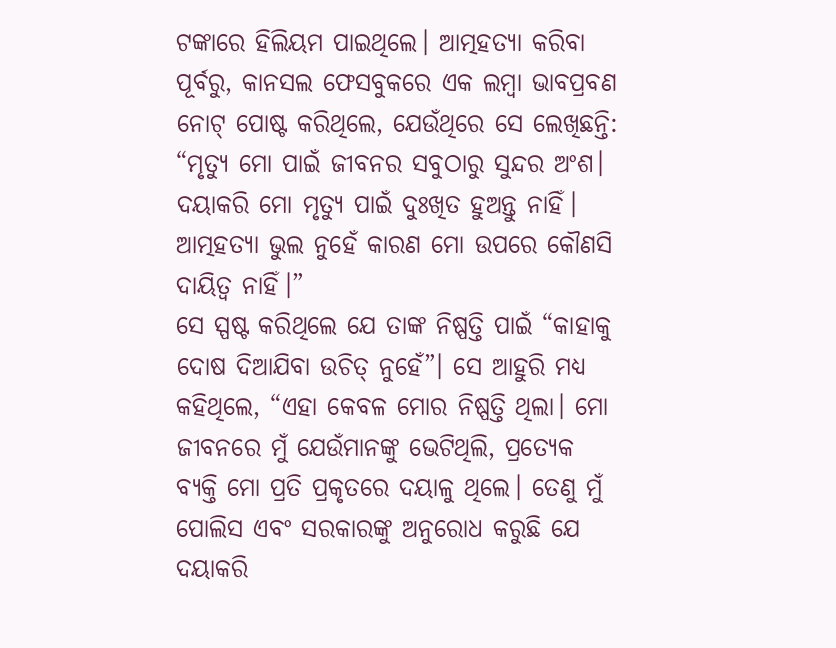ଟଙ୍କାରେ ହିଲିୟମ ପାଇଥିଲେ। ଆତ୍ମହତ୍ୟା କରିବା ପୂର୍ବରୁ, କାନସଲ ଫେସବୁକରେ ଏକ ଲମ୍ବା ଭାବପ୍ରବଣ ନୋଟ୍ ପୋଷ୍ଟ କରିଥିଲେ, ଯେଉଁଥିରେ ସେ ଲେଖିଛନ୍ତି: “ମୃତ୍ୟୁ ମୋ ପାଇଁ ଜୀବନର ସବୁଠାରୁ ସୁନ୍ଦର ଅଂଶ। ଦୟାକରି ମୋ ମୃତ୍ୟୁ ପାଇଁ ଦୁଃଖିତ ହୁଅନ୍ତୁ ନାହିଁ। ଆତ୍ମହତ୍ୟା ଭୁଲ ନୁହେଁ କାରଣ ମୋ ଉପରେ କୌଣସି ଦାୟିତ୍ୱ ନାହିଁ।”
ସେ ସ୍ପଷ୍ଟ କରିଥିଲେ ଯେ ତାଙ୍କ ନିଷ୍ପତ୍ତି ପାଇଁ “କାହାକୁ ଦୋଷ ଦିଆଯିବା ଉଚିତ୍ ନୁହେଁ”। ସେ ଆହୁରି ମଧ୍ୟ କହିଥିଲେ, “ଏହା କେବଳ ମୋର ନିଷ୍ପତ୍ତି ଥିଲା। ମୋ ଜୀବନରେ ମୁଁ ଯେଉଁମାନଙ୍କୁ ଭେଟିଥିଲି, ପ୍ରତ୍ୟେକ ବ୍ୟକ୍ତି ମୋ ପ୍ରତି ପ୍ରକୃତରେ ଦୟାଳୁ ଥିଲେ। ତେଣୁ ମୁଁ ପୋଲିସ ଏବଂ ସରକାରଙ୍କୁ ଅନୁରୋଧ କରୁଛି ଯେ ଦୟାକରି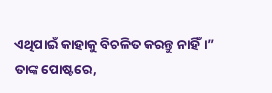ଏଥିପାଇଁ କାହାକୁ ବିଚଳିତ କରନ୍ତୁ ନାହିଁ।”
ତାଙ୍କ ପୋଷ୍ଟରେ,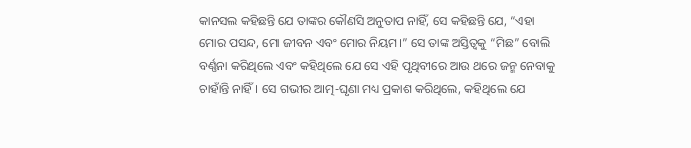କାନସଲ କହିଛନ୍ତି ଯେ ତାଙ୍କର କୌଣସି ଅନୁତାପ ନାହିଁ, ସେ କହିଛନ୍ତି ଯେ, “ଏହା ମୋର ପସନ୍ଦ, ମୋ ଜୀବନ ଏବଂ ମୋର ନିୟମ।” ସେ ତାଙ୍କ ଅସ୍ତିତ୍ୱକୁ “ମିଛ” ବୋଲି ବର୍ଣ୍ଣନା କରିଥିଲେ ଏବଂ କହିଥିଲେ ଯେ ସେ ଏହି ପୃଥିବୀରେ ଆଉ ଥରେ ଜନ୍ମ ନେବାକୁ ଚାହାଁନ୍ତି ନାହିଁ। ସେ ଗଭୀର ଆତ୍ମ-ଘୃଣା ମଧ୍ୟ ପ୍ରକାଶ କରିଥିଲେ, କହିଥିଲେ ଯେ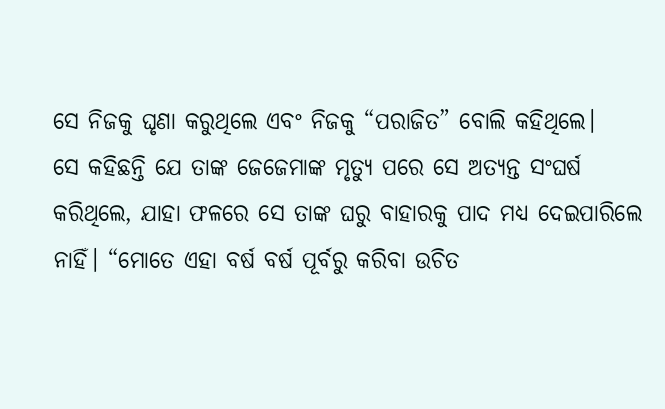ସେ ନିଜକୁ ଘୃଣା କରୁଥିଲେ ଏବଂ ନିଜକୁ “ପରାଜିତ” ବୋଲି କହିଥିଲେ।
ସେ କହିଛନ୍ତି ଯେ ତାଙ୍କ ଜେଜେମାଙ୍କ ମୃତ୍ୟୁ ପରେ ସେ ଅତ୍ୟନ୍ତ ସଂଘର୍ଷ କରିଥିଲେ, ଯାହା ଫଳରେ ସେ ତାଙ୍କ ଘରୁ ବାହାରକୁ ପାଦ ମଧ୍ୟ ଦେଇପାରିଲେ ନାହିଁ। “ମୋତେ ଏହା ବର୍ଷ ବର୍ଷ ପୂର୍ବରୁ କରିବା ଉଚିତ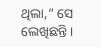ଥିଲା,” ସେ ଲେଖିଛନ୍ତି।